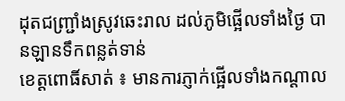ដុតជញ្ជ្រាំងស្រូវឆេះរាល ដល់ភូមិផ្អើលទាំងថ្ងៃ បានឡានទឹកពន្លត់ទាន់
ខេត្តពោធិ៍សាត់ ៖ មានការភ្ញាក់ផ្អើលទាំងកណ្ដាល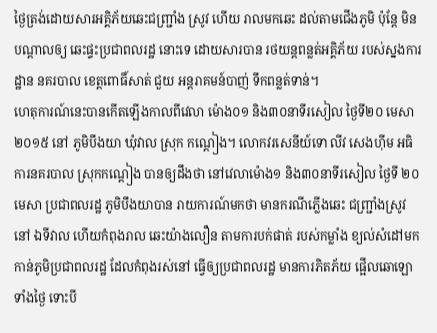ថ្ងៃត្រង់ដោយសារអគ្គិភ័យឆេះជញ្ជ្រាំង ស្រូវ ហើយ រាលមកឆេះ ដល់តាមជើងភូមិ ប៉ុន្តែ មិនបណ្ដាលឲ្យ ឆេះផ្ទះប្រជាពលរដ្ឋ នោះទេ ដោយសារបាន រថយន្តពន្លត់អគ្គិភ័យ របស់ស្នងការដ្ឋាន នគរបាល ខេត្តពោធិ៍សាត់ ជួយ អន្តរាគមន៍បាញ់ ទឹកពន្លត់ទាន់។
ហេតុការណ៍នេះបានកើតឡើងកាលពីវេលា ម៉ោង០១ និង៣០នាទីរសៀល ថ្ងៃទី២០ មេសា ២០១៥ នៅ ភូមិបឹងយា ឃុំវាល ស្រុក កណ្ដៀង។ លោកវរសេនីយ៍ទោ លីវ សេងហ៊ីម អធិការនគរបាល ស្រុកកណ្ដៀង បានឲ្យដឹងថា នៅវេលាម៉ោង១ និង៣០នាទីរសៀល ថ្ងៃទី ២០ មេសា ប្រជាពលរដ្ឋ ភូមិបឹងយាបាន រាយការណ៍មកថា មានករណីភ្លើងឆេះ ជញ្ជ្រាំងស្រូវនៅ ឯទីវាល ហើយកំពុងរាល ឆេះយ៉ាងលឿន តាមការបក់ផាត់ របស់កម្លាំង ខ្យល់សំដៅមក កាន់ភូមិប្រជាពលរដ្ឋ ដែលកំពុងរស់នៅ ធ្វើឲ្យប្រជាពលរដ្ឋ មានការភិតភ័យ ផ្អើលឆោឡោ ទាំងថ្ងៃ ទោះបី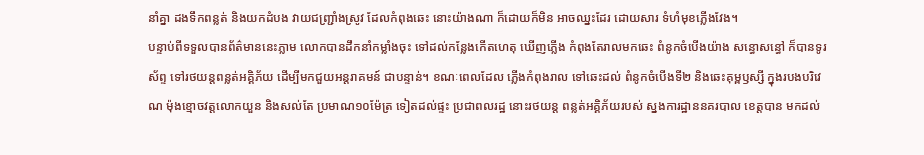នាំគ្នា ដងទឹកពន្លត់ និងយកដំបង វាយជញ្ជ្រាំងស្រូវ ដែលកំពុងឆេះ នោះយ៉ាងណា ក៏ដោយក៏មិន អាចឈ្នះដែរ ដោយសារ ទំហំមុខភ្លើងវែង។
បន្ទាប់ពីទទួលបានព័ត៌មាននេះភ្លាម លោកបានដឹកនាំកម្លាំងចុះ ទៅដល់កន្លែងកើតហេតុ ឃើញភ្លើង កំពុងតែរាលមកឆេះ ពំនូកចំបើងយ៉ាង សន្ធោសន្ធៅ ក៏បានទូរស័ព្ទ ទៅរថយន្តពន្លត់អគ្គិភ័យ ដើម្បីមកជួយអន្តរាគមន៍ ជាបន្ទាន់។ ខណៈពេលដែល ភ្លើងកំពុងរាល ទៅឆេះដល់ ពំនូកចំបើងទី២ និងឆេះគុម្ពឫស្សី ក្នុងរបងបរិវេណ ម៉ុងខ្មោចវត្តលោកយួន និងសល់តែ ប្រមាណ១០ម៉ែត្រ ទៀតដល់ផ្ទះ ប្រជាពលរដ្ឋ នោះរថយន្ត ពន្លត់អគ្គិភ័យរបស់ ស្នងការដ្ឋាននគរបាល ខេត្តបាន មកដល់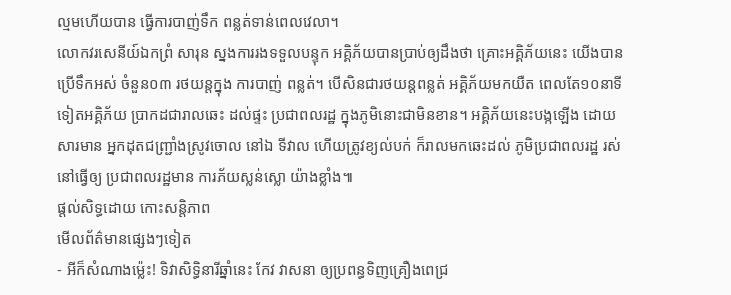ល្មមហើយបាន ធ្វើការបាញ់ទឹក ពន្លត់ទាន់ពេលវេលា។
លោកវរសេនីយ៍ឯកព្រំ សារុន ស្នងការរងទទួលបន្ទុក អគ្គិភ័យបានប្រាប់ឲ្យដឹងថា គ្រោះអគ្គិភ័យនេះ យើងបានប្រើទឹកអស់ ចំនួន០៣ រថយន្តក្នុង ការបាញ់ ពន្លត់។ បើសិនជារថយន្តពន្លត់ អគ្គិភ័យមកយឺត ពេលតែ១០នាទី ទៀតអគ្គិភ័យ ប្រាកដជារាលឆេះ ដល់ផ្ទះ ប្រជាពលរដ្ឋ ក្នុងភូមិនោះជាមិនខាន។ អគ្គិភ័យនេះបង្កឡើង ដោយសារមាន អ្នកដុតជញ្ជ្រាំងស្រូវចោល នៅឯ ទីវាល ហើយត្រូវខ្យល់បក់ ក៏រាលមកឆេះដល់ ភូមិប្រជាពលរដ្ឋ រស់នៅធ្វើឲ្យ ប្រជាពលរដ្ឋមាន ការភ័យស្លន់ស្លោ យ៉ាងខ្លាំង៕
ផ្តល់សិទ្ធដោយ កោះសន្តិភាព
មើលព័ត៌មានផ្សេងៗទៀត
- អីក៏សំណាងម្ល៉េះ! ទិវាសិទ្ធិនារីឆ្នាំនេះ កែវ វាសនា ឲ្យប្រពន្ធទិញគ្រឿងពេជ្រ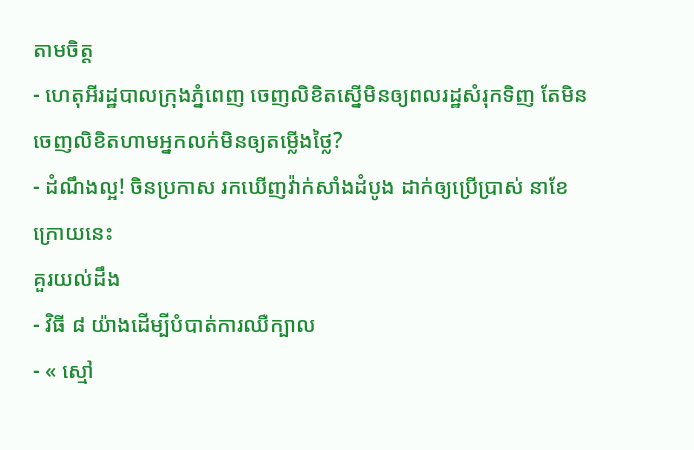តាមចិត្ត
- ហេតុអីរដ្ឋបាលក្រុងភ្នំពេញ ចេញលិខិតស្នើមិនឲ្យពលរដ្ឋសំរុកទិញ តែមិនចេញលិខិតហាមអ្នកលក់មិនឲ្យតម្លើងថ្លៃ?
- ដំណឹងល្អ! ចិនប្រកាស រកឃើញវ៉ាក់សាំងដំបូង ដាក់ឲ្យប្រើប្រាស់ នាខែក្រោយនេះ
គួរយល់ដឹង
- វិធី ៨ យ៉ាងដើម្បីបំបាត់ការឈឺក្បាល
- « ស្មៅ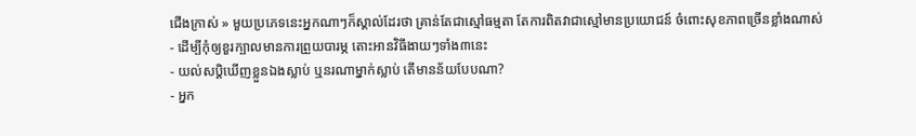ជើងក្រាស់ » មួយប្រភេទនេះអ្នកណាៗក៏ស្គាល់ដែរថា គ្រាន់តែជាស្មៅធម្មតា តែការពិតវាជាស្មៅមានប្រយោជន៍ ចំពោះសុខភាពច្រើនខ្លាំងណាស់
- ដើម្បីកុំឲ្យខួរក្បាលមានការព្រួយបារម្ភ តោះអានវិធីងាយៗទាំង៣នេះ
- យល់សប្តិឃើញខ្លួនឯងស្លាប់ ឬនរណាម្នាក់ស្លាប់ តើមានន័យបែបណា?
- អ្នក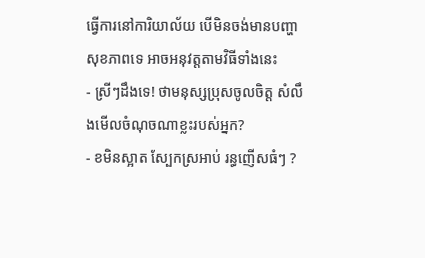ធ្វើការនៅការិយាល័យ បើមិនចង់មានបញ្ហាសុខភាពទេ អាចអនុវត្តតាមវិធីទាំងនេះ
- ស្រីៗដឹងទេ! ថាមនុស្សប្រុសចូលចិត្ត សំលឹងមើលចំណុចណាខ្លះរបស់អ្នក?
- ខមិនស្អាត ស្បែកស្រអាប់ រន្ធញើសធំៗ ?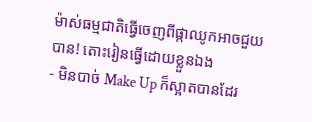ម៉ាស់ធម្មជាតិធ្វើចេញពីផ្កាឈូកអាចជួយបាន! តោះរៀនធ្វើដោយខ្លួនឯង
- មិនបាច់ Make Up ក៏ស្អាតបានដែរ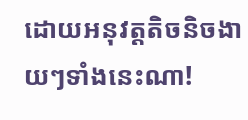ដោយអនុវត្តតិចនិចងាយៗទាំងនេះណា!